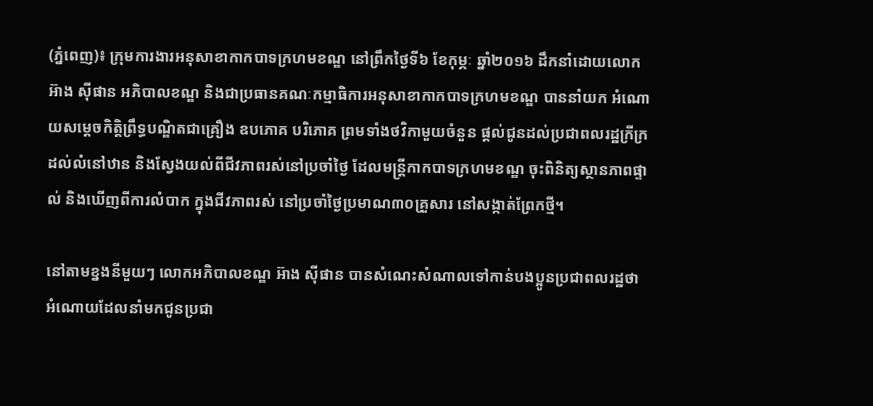(ភ្នំពេញ)៖ ក្រុមការងារអនុសាខាកាកបាទក្រហមខណ្ឌ នៅព្រឹកថ្ងៃទី៦ ខែកុម្ភៈ ឆ្នាំ២០១៦ ដឹកនាំដោយលោក អ៊ាង ស៊ីផាន អភិបាលខណ្ឌ និងជាប្រធានគណៈកម្មាធិការអនុសាខាកាកបាទក្រហមខណ្ឌ បាននាំយក អំណោយសម្តេចកិត្តិព្រឹទ្ធបណ្ឌិតជាគ្រឿង ឧបភោគ បរិភោគ ព្រមទាំងថវិកាមួយចំនួន ផ្តល់ជូនដល់ប្រជាពលរដ្ឋក្រីក្រ ដល់លំនៅឋាន និងស្វែងយល់ពីជីវភាពរស់នៅប្រចាំថ្ងៃ ដែលមន្ត្រីកាកបាទក្រហមខណ្ឌ ចុះពិនិត្យស្ថានភាពផ្ទាល់ និងឃើញពីការលំបាក ក្នុងជីវភាពរស់ នៅប្រចាំថ្ងៃប្រមាណ៣០គ្រួសារ នៅសង្កាត់ព្រែកថ្មី។

នៅតាមខ្នងនីមួយៗ លោកអភិបាលខណ្ឌ អ៊ាង ស៊ីផាន បានសំណេះសំណាលទៅកាន់បងប្អូនប្រជាពលរដ្ឋថា អំណោយដែលនាំមកជូនប្រជា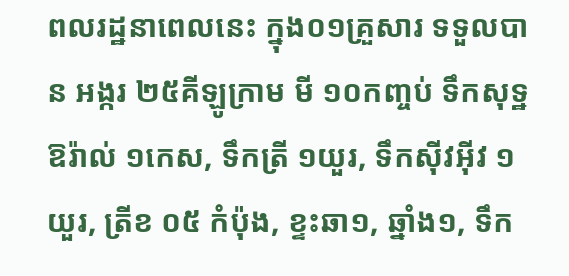ពលរដ្ឋនាពេលនេះ ក្នុង០១គ្រួសារ ទទួលបាន អង្ករ ២៥គីឡូក្រាម មី ១០កញ្ចប់ ទឹកសុទ្ឋឱរ៉ាល់ ១កេស, ទឹកត្រី ១យួរ, ទឹកស៊ីវអ៊ីវ ១យួរ, ត្រីខ ០៥ កំប៉ុង, ខ្ទះឆា១, ឆ្នាំង១, ទឹក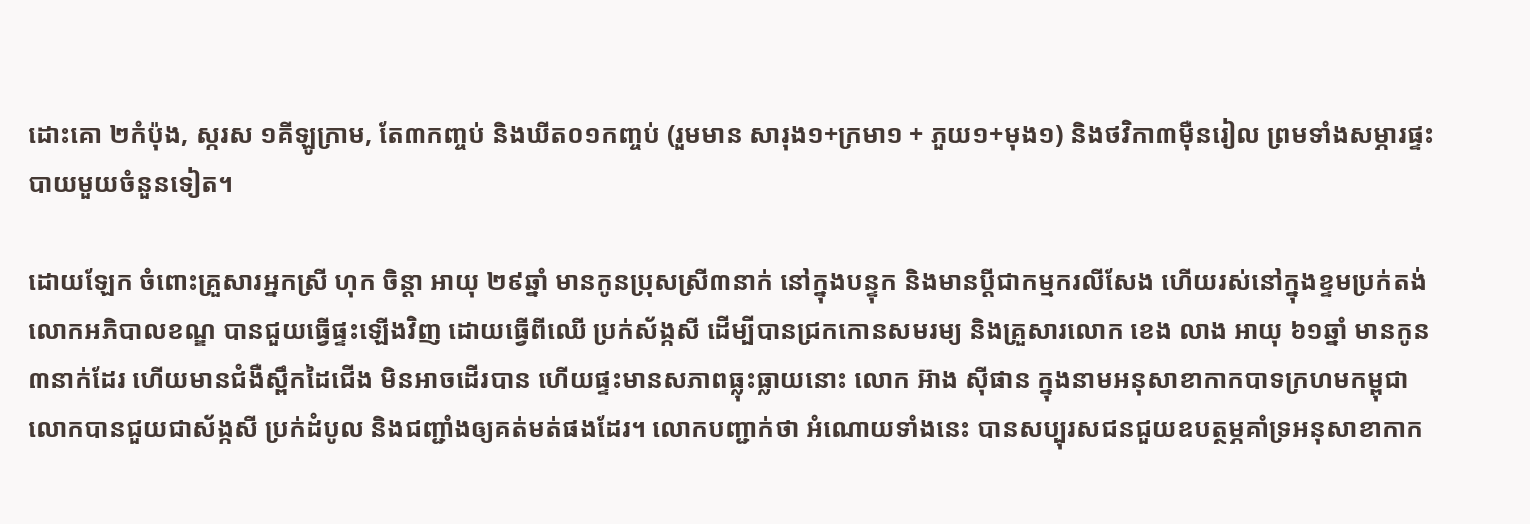ដោះគោ ២កំប៉ុង, ស្ករស ១គីឡូក្រាម, តែ៣កញ្ចប់ និងឃីត០១កញ្ចប់ (រួមមាន សារុង១+ក្រមា១ + ភួយ១+មុង១) និងថវិកា៣ម៉ឺនរៀល ព្រមទាំងសម្ភារផ្ទះបាយមួយចំនួនទៀត។

ដោយឡែក ចំពោះគ្រួសារអ្នកស្រី ហុក ចិន្តា អាយុ ២៩ឆ្នាំ មានកូនប្រុសស្រី៣នាក់ នៅក្នុងបន្ទុក និងមានប្តីជាកម្មករលីសែង ហើយរស់នៅក្នុងខ្ទមប្រក់តង់ លោកអភិបាលខណ្ឌ បានជួយធ្វើផ្ទះឡើងវិញ ដោយធ្វើពីឈើ ប្រក់ស័ង្កសី ដើម្បីបានជ្រកកោនសមរម្យ និងគ្រួសារលោក ខេង លាង អាយុ ៦១ឆ្នាំ មានកូន៣នាក់ដែរ ហើយមានជំងឺស្ពឹកដៃជើង មិនអាចដើរបាន ហើយផ្ទះមានសភាពធ្លុះធ្លាយនោះ លោក អ៊ាង ស៊ីផាន ក្នុងនាមអនុសាខាកាកបាទក្រហមកម្ពុជា លោកបានជួយជាស័ង្កសី ប្រក់ដំបូល និងជញ្ជាំងឲ្យគត់មត់ផងដែរ។ លោកបញ្ជាក់ថា អំណោយទាំងនេះ បានសប្បុរសជនជួយឧបត្ថម្ភគាំទ្រអនុសាខាកាក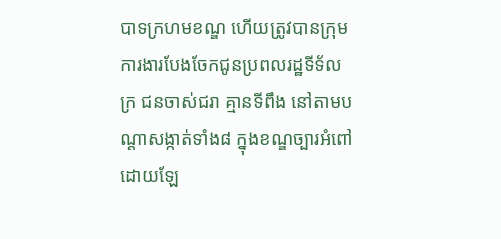បាទក្រហមខណ្ឌ ហើយត្រូវបានក្រុម ការងារបែងចែកជូនប្រពលរដ្ឋទីទ័លក្រ ជនចាស់ជរា គ្មានទីពឹង នៅតាមបណ្តាសង្កាត់ទាំង៨ ក្នុងខណ្ឌច្បារអំពៅ ដោយឡែ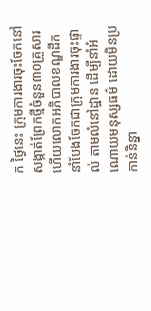ក ថ្ងៃនេះ ក្រុមការងារចុះចែកនៅសង្កាត់ព្រែកថ្មីចំនួន៣០គ្រួសារ ហើយលោកអភិបាលខណ្ឌដឹកនាំបែងចែកជាក្រុមការងារចុះផ្ទាល់ តាមលំនៅដ្ឋាន ដើម្បីនាំអំណោយមនុស្សធម៌ ដោយមិនប្រកាន់និន្នា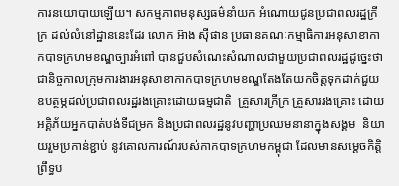ការនយោបាយឡើយ។ សកម្មភាពមនុស្សធម៌នាំយក អំណោយជូនប្រជាពលរដ្ឋក្រីក្រ ដល់លំនៅដ្ឋាននេះដែរ លោក អ៊ាង ស៊ីផាន ប្រធានគណៈកម្មាធិការអនុសាខាកាកបាទក្រហមខណ្ឌច្បារអំពៅ បានជួបសំណេះសំណាលជាមួយប្រជាពលរដ្ឋដូច្នេះថា ជានិច្ចកាលក្រុមការងារអនុសាខាកាកបាទក្រហមខណ្ឌតែងតែយកចិត្តទុកដាក់ជួយឧបត្ថម្ភដល់ប្រជាពលរដ្ឋរងគ្រោះដោយធម្មជាតិ  គ្រួសារក្រីក្រ គ្រួសាររងគ្រោះ ដោយអគ្គិភ័យអ្នកបាត់បង់ទីជម្រក និងប្រជាពលរដ្ឋនូវបញ្ហាប្រឈមនានាក្នុងសង្គម  និយាយរួមប្រកាន់ខ្ជាប់ នូវគោលការណ៍របស់កាកបាទក្រហមកម្ពុជា ដែលមានសម្តេចកិត្តិព្រឹទ្ធប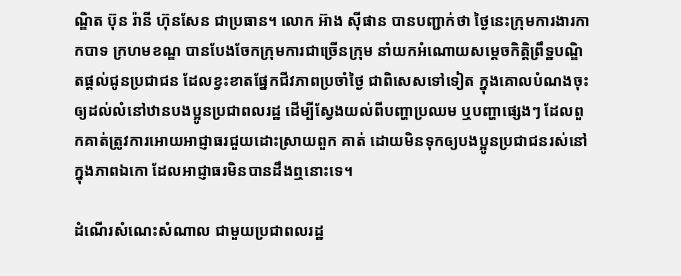ណ្ឌិត ប៊ុន រ៉ានី ហ៊ុនសែន ជាប្រធាន។ លោក អ៊ាង ស៊ីផាន បានបញ្ជាក់ថា ថ្ងៃនេះក្រុមការងារកាកបាទ ក្រហមខណ្ឌ បានបែងចែកក្រុមការជាច្រើនក្រុម នាំយកអំណោយសម្តេចកិត្តិព្រឹទ្ឋបណ្ឌិតផ្តល់ជូនប្រជាជន ដែលខ្វះខាតផ្នែកជីវភាពប្រចាំថ្ងៃ ជាពិសេសទៅទៀត ក្នុងគោលបំណងចុះ ឲ្យដល់លំនៅឋានបងប្អូនប្រជាពលរដ្ឋ ដើម្បីស្វែងយល់ពីបញ្ហាប្រឈម ឬបញ្ហាផ្សេងៗ ដែលពួកគាត់ត្រូវការអោយអាជ្ញាធរជួយដោះស្រាយពួក គាត់ ដោយមិនទុកឲ្យបងប្អូនប្រជាជនរស់នៅក្នុងភាពឯកោ ដែលអាជ្ញាធរមិនបានដឹងឮនោះទេ។

ដំណើរសំណេះសំណាល ជាមួយប្រជាពលរដ្ឋ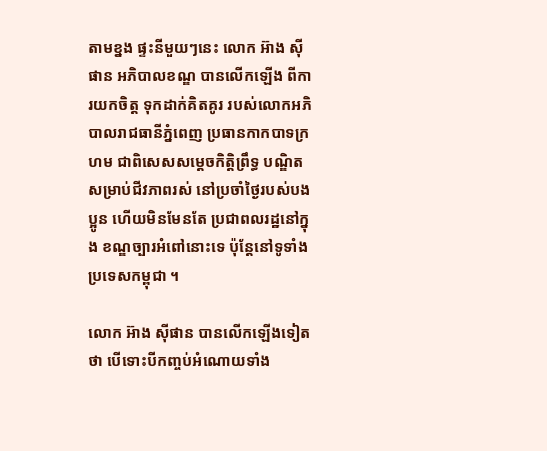តាមខ្នង ផ្ទះនីមួយៗនេះ លោក អ៊ាង ស៊ីផាន អភិបាលខណ្ឌ បានលើកឡើង ពីការយកចិត្ដ ទុកដាក់គិតគូរ របស់លោកអភិបាលរាជធានីភ្នំពេញ ប្រធានកាកបាទក្រហម ជាពិសេសសម្ដេចកិត្ដិព្រឹទ្ធ បណ្ឌិត សម្រាប់ជីវភាពរស់ នៅប្រចាំថ្ងៃរបស់បងប្អូន ហើយមិនមែនតែ ប្រជាពលរដ្ឋនៅក្នុង ខណ្ឌច្បារអំពៅនោះទេ ប៉ុន្ដែនៅទូទាំងប្រទេសកម្ពុជា ។

លោក អ៊ាង សុីផាន បានលើកឡើងទៀតថា បើទោះបីកញ្ចប់អំណោយទាំង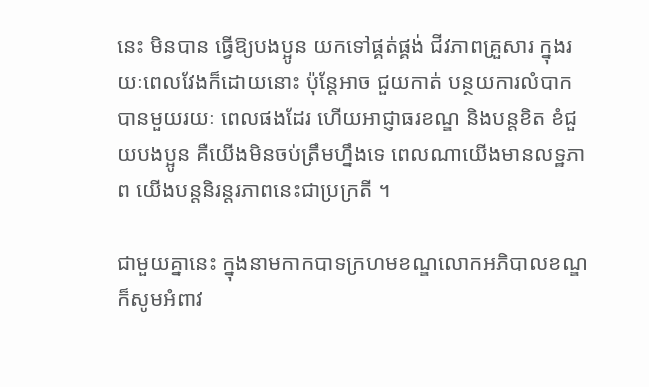នេះ មិនបាន ធ្វើឱ្យបងប្អូន យកទៅផ្គត់ផ្គង់ ជីវភាពគ្រួសារ ក្នុងរយៈពេលវែងក៏ដោយនោះ ប៉ុន្ដែអាច ជួយកាត់ បន្ថយការលំបាក បានមួយរយៈ ពេលផងដែរ ហើយអាជ្ញាធរខណ្ឌ និងបន្ដខិត ខំជួយបងប្អូន គឺយើងមិនចប់ត្រឹមហ្នឹងទេ ពេលណាយើងមានលទ្ឋភាព យើងបន្តនិរន្តរភាពនេះជាប្រក្រតី ។

ជាមួយគ្នានេះ ក្នុងនាមកាកបាទក្រហមខណ្ឌលោកអភិបាលខណ្ឌ ក៏សូមអំពាវ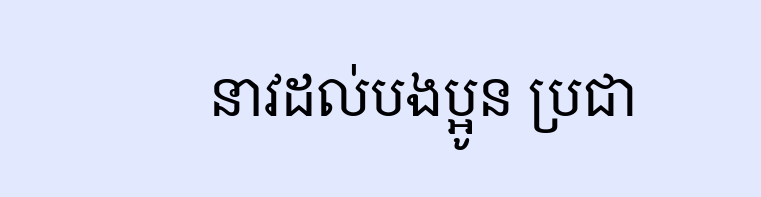នាវដល់បងប្អូន ប្រជា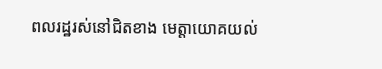ពលរដ្ឋរស់នៅជិតខាង មេត្តាយោគយល់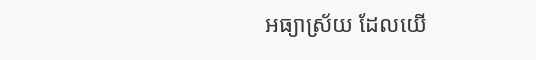អធ្យាស្រ័យ ដែលយើ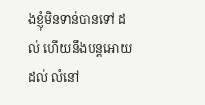ងខ្ញុំមិនទាន់បានទៅ ដល់ ហើយនឹងបន្តអោយដល់ លំនៅ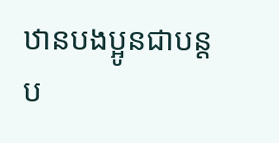ឋានបងប្អូនជាបន្តប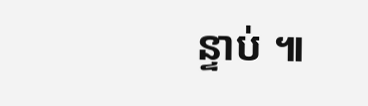ន្ទាប់ ៕